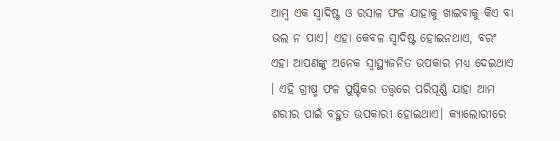ଆମ୍ବ ଏକ ସ୍ୱାଦିଷ୍ଟ ଓ ରସାଳ ଫଳ ଯାହାକୁ ଖାଇବାକୁ କିଏ ବା ଭଲ ନ ପାଏ। ଏହା କେବଳ ସ୍ୱାଦିଷ୍ଟ ହୋଇନଥାଏ, ବରଂ ଏହା ଆପଣଙ୍କୁ ଅନେକ ସ୍ୱାସ୍ଥ୍ୟଜନିତ ଉପକାର ମଧ୍ୟ ଦେଇଥାଏ । ଏହି ଗ୍ରୀଷ୍ମ ଫଳ ପୁଷ୍ଟିକର ତତ୍ତ୍ୱରେ ପରିପୂର୍ଣ୍ଣ ଯାହା ଆମ ଶରୀର ପାଇଁ ବହୁତ ଉପକାରୀ ହୋଇଥାଏ। କ୍ୟାଲୋରୀରେ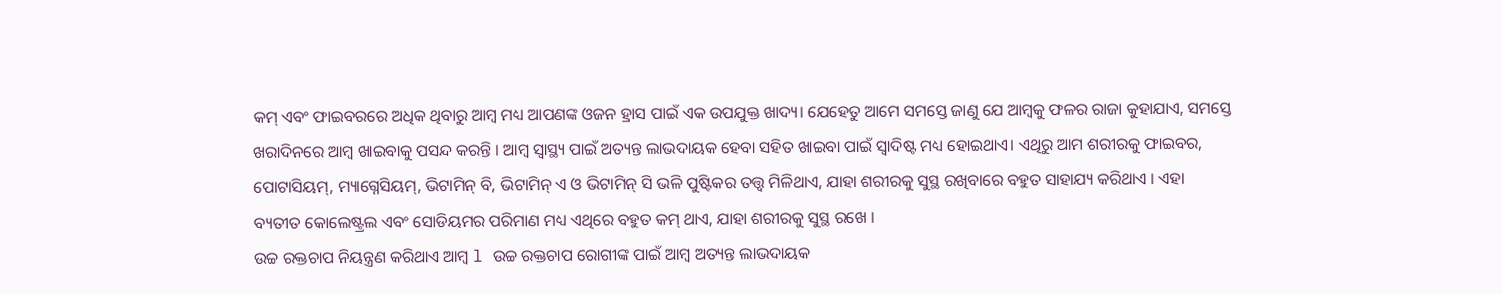କମ୍ ଏବଂ ଫାଇବରରେ ଅଧିକ ଥିବାରୁ ଆମ୍ବ ମଧ୍ୟ ଆପଣଙ୍କ ଓଜନ ହ୍ରାସ ପାଇଁ ଏକ ଉପଯୁକ୍ତ ଖାଦ୍ୟ। ଯେହେତୁ ଆମେ ସମସ୍ତେ ଜାଣୁ ଯେ ଆମ୍ବକୁ ଫଳର ରାଜା କୁହାଯାଏ, ସମସ୍ତେ ଖରାଦିନରେ ଆମ୍ବ ଖାଇବାକୁ ପସନ୍ଦ କରନ୍ତି । ଆମ୍ବ ସ୍ୱାସ୍ଥ୍ୟ ପାଇଁ ଅତ୍ୟନ୍ତ ଲାଭଦାୟକ ହେବା ସହିତ ଖାଇବା ପାଇଁ ସ୍ୱାଦିଷ୍ଟ ମଧ୍ୟ ହୋଇଥାଏ। ଏଥିରୁ ଆମ ଶରୀରକୁ ଫାଇବର, ପୋଟାସିୟମ୍, ମ୍ୟାଗ୍ନେସିୟମ୍, ଭିଟାମିନ୍ ବି, ଭିଟାମିନ୍ ଏ ଓ ଭିଟାମିନ୍ ସି ଭଳି ପୁଷ୍ଟିକର ତତ୍ତ୍ୱ ମିଳିଥାଏ, ଯାହା ଶରୀରକୁ ସୁସ୍ଥ ରଖିବାରେ ବହୁତ ସାହାଯ୍ୟ କରିଥାଏ । ଏହା ବ୍ୟତୀତ କୋଲେଷ୍ଟ୍ରଲ ଏବଂ ସୋଡିୟମର ପରିମାଣ ମଧ୍ୟ ଏଥିରେ ବହୁତ କମ୍ ଥାଏ, ଯାହା ଶରୀରକୁ ସୁସ୍ଥ ରଖେ ।
ଉଚ୍ଚ ରକ୍ତଚାପ ନିୟନ୍ତ୍ରଣ କରିଥାଏ ଆମ୍ବ l ଉଚ୍ଚ ରକ୍ତଚାପ ରୋଗୀଙ୍କ ପାଇଁ ଆମ୍ବ ଅତ୍ୟନ୍ତ ଲାଭଦାୟକ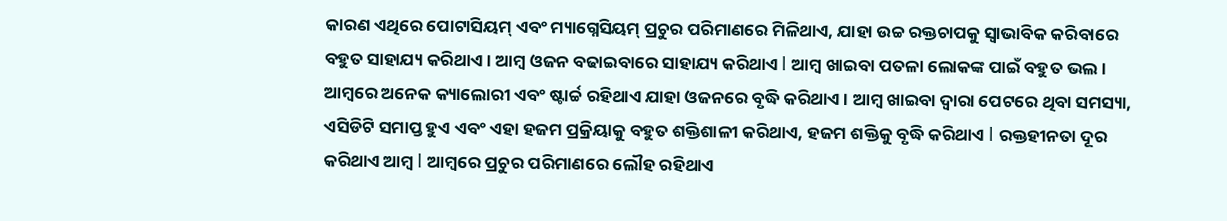କାରଣ ଏଥିରେ ପୋଟାସିୟମ୍ ଏବଂ ମ୍ୟାଗ୍ନେସିୟମ୍ ପ୍ରଚୁର ପରିମାଣରେ ମିଳିଥାଏ, ଯାହା ଉଚ୍ଚ ରକ୍ତଚାପକୁ ସ୍ୱାଭାବିକ କରିବାରେ ବହୁତ ସାହାଯ୍ୟ କରିଥାଏ । ଆମ୍ବ ଓଜନ ବଢାଇବାରେ ସାହାଯ୍ୟ କରିଥାଏ l ଆମ୍ବ ଖାଇବା ପତଳା ଲୋକଙ୍କ ପାଇଁ ବହୁତ ଭଲ । ଆମ୍ବରେ ଅନେକ କ୍ୟାଲୋରୀ ଏବଂ ଷ୍ଟାର୍ଚ୍ଚ ରହିଥାଏ ଯାହା ଓଜନରେ ବୃଦ୍ଧି କରିଥାଏ । ଆମ୍ବ ଖାଇବା ଦ୍ୱାରା ପେଟରେ ଥିବା ସମସ୍ୟା, ଏସିଡିଟି ସମାପ୍ତ ହୁଏ ଏବଂ ଏହା ହଜମ ପ୍ରକ୍ରିୟାକୁ ବହୁତ ଶକ୍ତିଶାଳୀ କରିଥାଏ, ହଜମ ଶକ୍ତିକୁ ବୃଦ୍ଧି କରିଥାଏ l ରକ୍ତହୀନତା ଦୂର କରିଥାଏ ଆମ୍ବ l ଆମ୍ବରେ ପ୍ରଚୁର ପରିମାଣରେ ଲୌହ ରହିଥାଏ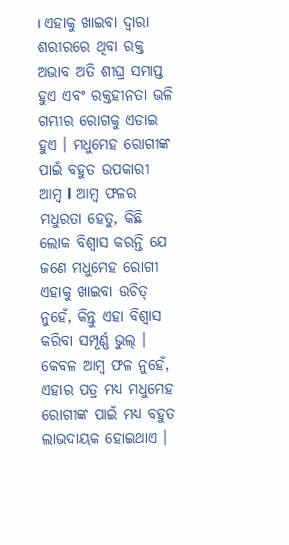। ଏହାକୁ ଖାଇବା ଦ୍ୱାରା ଶରୀରରେ ଥିବା ରକ୍ତ ଅଭାବ ଅତି ଶୀଘ୍ର ସମାପ୍ତ ହୁଏ ଏବଂ ରକ୍ତହୀନତା ଭଳି ଗମ୍ଭୀର ରୋଗକୁ ଏଡାଇ ହୁଏ । ମଧୁମେହ ରୋଗୀଙ୍କ ପାଇଁ ବହୁତ ଉପକାରୀ ଆମ୍ବ l ଆମ୍ବ ଫଳର ମଧୁରତା ହେତୁ, କିଛି ଲୋକ ବିଶ୍ୱାସ କରନ୍ତି ଯେ ଜଣେ ମଧୁମେହ ରୋଗୀ ଏହାକୁ ଖାଇବା ଉଚିତ୍ ନୁହେଁ, କିନ୍ତୁ ଏହା ବିଶ୍ୱାସ କରିବା ସମ୍ପୂର୍ଣ୍ଣ ଭୁଲ୍ । କେବଳ ଆମ୍ବ ଫଳ ନୁହେଁ, ଏହାର ପତ୍ର ମଧ୍ୟ ମଧୁମେହ ରୋଗୀଙ୍କ ପାଇଁ ମଧ୍ୟ ବହୁତ ଲାଭଦାୟକ ହୋଇଥାଏ ।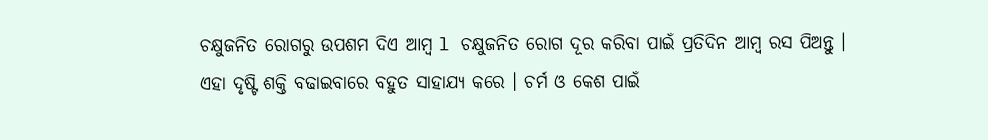ଚକ୍ଷୁଜନିତ ରୋଗରୁ ଉପଶମ ଦିଏ ଆମ୍ବ l ଚକ୍ଷୁଜନିତ ରୋଗ ଦୂର କରିବା ପାଇଁ ପ୍ରତିଦିନ ଆମ୍ବ ରସ ପିଅନ୍ତୁ । ଏହା ଦୃଷ୍ଟି ଶକ୍ତି ବଢାଇବାରେ ବହୁତ ସାହାଯ୍ୟ କରେ । ଚର୍ମ ଓ କେଶ ପାଇଁ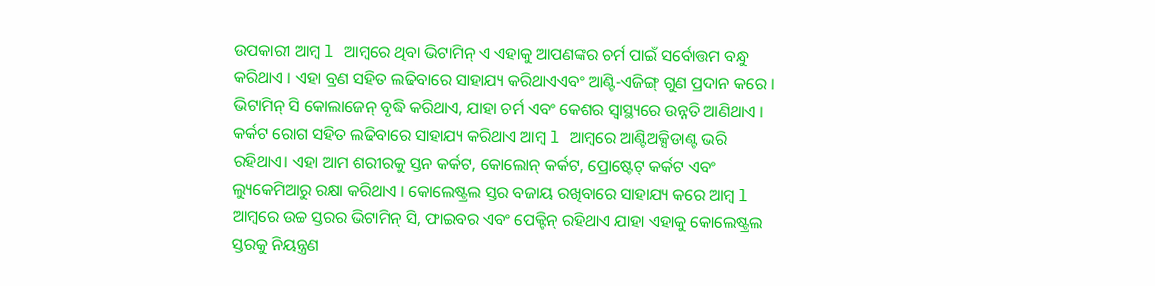ଉପକାରୀ ଆମ୍ବ l ଆମ୍ବରେ ଥିବା ଭିଟାମିନ୍ ଏ ଏହାକୁ ଆପଣଙ୍କର ଚର୍ମ ପାଇଁ ସର୍ବୋତ୍ତମ ବନ୍ଧୁ କରିଥାଏ । ଏହା ବ୍ରଣ ସହିତ ଲଢିବାରେ ସାହାଯ୍ୟ କରିଥାଏଏବଂ ଆଣ୍ଟି-ଏଜିଙ୍ଗ୍ ଗୁଣ ପ୍ରଦାନ କରେ । ଭିଟାମିନ୍ ସି କୋଲାଜେନ୍ ବୃଦ୍ଧି କରିଥାଏ, ଯାହା ଚର୍ମ ଏବଂ କେଶର ସ୍ୱାସ୍ଥ୍ୟରେ ଉନ୍ନତି ଆଣିଥାଏ । କର୍କଟ ରୋଗ ସହିତ ଲଢିବାରେ ସାହାଯ୍ୟ କରିଥାଏ ଆମ୍ବ l ଆମ୍ବରେ ଆଣ୍ଟିଅକ୍ସିଡାଣ୍ଟ ଭରି ରହିଥାଏ। ଏହା ଆମ ଶରୀରକୁ ସ୍ତନ କର୍କଟ, କୋଲୋନ୍ କର୍କଟ, ପ୍ରୋଷ୍ଟେଟ୍ କର୍କଟ ଏବଂ ଲ୍ୟୁକେମିଆରୁ ରକ୍ଷା କରିଥାଏ । କୋଲେଷ୍ଟ୍ରଲ ସ୍ତର ବଜାୟ ରଖିବାରେ ସାହାଯ୍ୟ କରେ ଆମ୍ବ l ଆମ୍ବରେ ଉଚ୍ଚ ସ୍ତରର ଭିଟାମିନ୍ ସି, ଫାଇବର ଏବଂ ପେକ୍ଟିନ୍ ରହିଥାଏ ଯାହା ଏହାକୁ କୋଲେଷ୍ଟ୍ରଲ ସ୍ତରକୁ ନିୟନ୍ତ୍ରଣ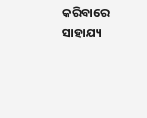କରିବାରେ ସାହାଯ୍ୟ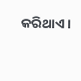କରିଥାଏ ।